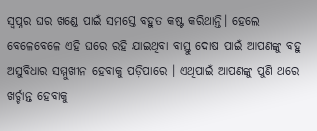ସ୍ୱପ୍ନର ଘର ଖଣ୍ଡେ ପାଇଁ ସମସ୍ତେ ବହୁତ କଷ୍ଟ କରିଥାନ୍ତି। ହେଲେ ବେଳେବେଳେ ଏହି ଘରେ ରହି ଯାଇଥିବା ବାସ୍ତୁ ଦୋଷ ପାଇଁ ଆପଣଙ୍କୁ ବହୁ ଅସୁବିଧାର ସମ୍ମୁଖୀନ ହେବାକୁ ପଡ଼ିପାରେ । ଏଥିପାଇଁ ଆପଣଙ୍କୁ ପୁଣି ଥରେ ଖର୍ଚ୍ଚାନ୍ତ ହେବାକୁ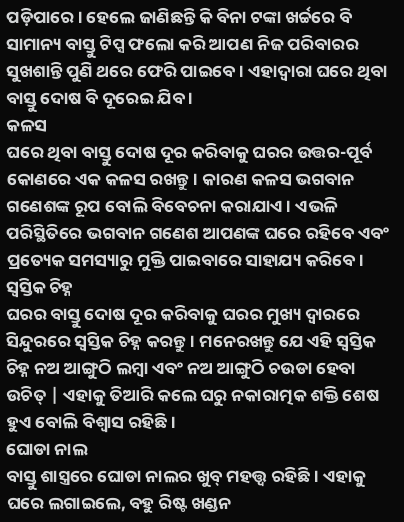ପଡ଼ିପାରେ। ହେଲେ ଜାଣିଛନ୍ତି କି ବିନା ଟଙ୍କା ଖର୍ଚ୍ଚରେ ବି ସାମାନ୍ୟ ବାସ୍ତୁ ଟିପ୍ସ ଫଲୋ କରି ଆପଣ ନିଜ ପରିବାରର ସୁଖଶାନ୍ତି ପୁଣି ଥରେ ଫେରି ପାଇବେ। ଏହାଦ୍ୱାରା ଘରେ ଥିବା ବାସ୍ତୁ ଦୋଷ ବି ଦୂରେଇ ଯିବ ।
କଳସ
ଘରେ ଥିବା ବାସ୍ତୁ ଦୋଷ ଦୂର କରିବାକୁ ଘରର ଉତ୍ତର-ପୂର୍ବ କୋଣରେ ଏକ କଳସ ରଖନ୍ତୁ। କାରଣ କଳସ ଭଗବାନ ଗଣେଶଙ୍କ ରୂପ ବୋଲି ବିବେଚନା କରାଯାଏ। ଏଭଳି ପରିସ୍ଥିତିରେ ଭଗବାନ ଗଣେଶ ଆପଣଙ୍କ ଘରେ ରହିବେ ଏବଂ ପ୍ରତ୍ୟେକ ସମସ୍ୟାରୁ ମୁକ୍ତି ପାଇବାରେ ସାହାଯ୍ୟ କରିବେ।
ସ୍ୱସ୍ତିକ ଚିହ୍ନ
ଘରର ବାସ୍ତୁ ଦୋଷ ଦୂର କରିବାକୁ ଘରର ମୁଖ୍ୟ ଦ୍ୱାରରେ ସିନ୍ଦୁରରେ ସ୍ୱସ୍ତିକ ଚିହ୍ନ କରନ୍ତୁ। ମନେରଖନ୍ତୁ ଯେ ଏହି ସ୍ୱସ୍ତିକ ଚିହ୍ନ ନଅ ଆଙ୍ଗୁଠି ଲମ୍ବା ଏବଂ ନଅ ଆଙ୍ଗୁଠି ଚଉଡା ହେବା ଉଚିତ୍ | ଏହାକୁ ତିଆରି କଲେ ଘରୁ ନକାରାତ୍ମକ ଶକ୍ତି ଶେଷ ହୁଏ ବୋଲି ବିଶ୍ୱାସ ରହିଛି।
ଘୋଡା ନାଲ
ବାସ୍ତୁ ଶାସ୍ତ୍ରରେ ଘୋଡା ନାଲର ଖୁବ୍ ମହତ୍ତ୍ୱ ରହିଛି । ଏହାକୁ ଘରେ ଲଗାଇଲେ, ବହୁ ରିଷ୍ଟ ଖଣ୍ଡନ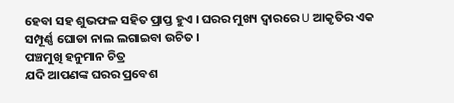ହେବା ସହ ଶୁଭଫଳ ସହିତ ପ୍ରାପ୍ତ ହୁଏ । ଘରର ମୁଖ୍ୟ ଦ୍ୱାରରେ U ଆକୃତିର ଏକ ସମ୍ପୂର୍ଣ୍ଣ ଘୋଡା ନାଲ ଲଗାଇବା ଉଚିତ ।
ପଞ୍ଚମୁଖି ହନୁମାନ ଚିତ୍ର
ଯଦି ଆପଣଙ୍କ ଘରର ପ୍ରବେଶ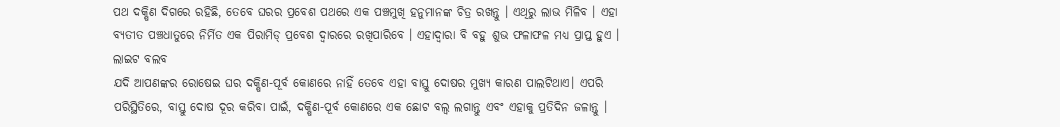ପଥ ଦକ୍ଷିଣ ଦିଗରେ ରହିଛି, ତେବେ ଘରର ପ୍ରବେଶ ପଥରେ ଏକ ପଞ୍ଚମୁଖି ହନୁମାନଙ୍କ ଚିତ୍ର ରଖନ୍ତୁ । ଏଥିରୁ ଲାଭ ମିଳିବ । ଏହା ବ୍ୟତୀତ ପଞ୍ଚଧାତୁରେ ନିର୍ମିତ ଏକ ପିରାମିଡ୍ ପ୍ରବେଶ ଦ୍ୱାରରେ ରଖିପାରିବେ । ଏହାଦ୍ୱାରା ବି ବହୁ ଶୁଭ ଫଳାଫଳ ମଧ୍ୟ ପ୍ରାପ୍ତ ହୁଏ ।
ଲାଇଟ ବଲବ
ଯଦି ଆପଣଙ୍କର ରୋଷେଇ ଘର ଦକ୍ଷିଣ-ପୂର୍ବ କୋଣରେ ନାହିଁ ତେବେ ଏହା ବାସ୍ତୁ ଦୋଷର ମୁଖ୍ୟ କାରଣ ପାଲଟିଥାଏ। ଏପରି ପରିସ୍ଥିତିରେ, ବାସ୍ତୁ ଦୋଷ ଦୂର କରିବା ପାଇଁ, ଦକ୍ଷିଣ-ପୂର୍ବ କୋଣରେ ଏକ ଛୋଟ ବଲ୍ବ ଲଗାନ୍ତୁ ଏବଂ ଏହାକୁ ପ୍ରତିଦିନ ଜଳାନ୍ତୁ ।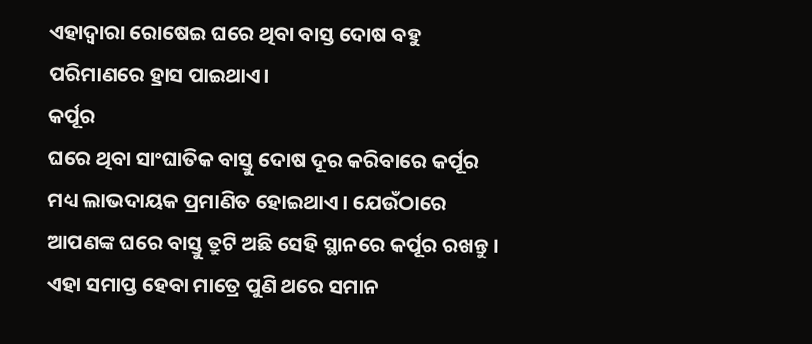ଏହାଦ୍ୱାରା ରୋଷେଇ ଘରେ ଥିବା ବାସ୍ତ ଦୋଷ ବହୁ ପରିମାଣରେ ହ୍ରାସ ପାଇଥାଏ।
କର୍ପୂର
ଘରେ ଥିବା ସାଂଘାତିକ ବାସ୍ତୁ ଦୋଷ ଦୂର କରିବାରେ କର୍ପୂର ମଧ୍ୟ ଲାଭଦାୟକ ପ୍ରମାଣିତ ହୋଇଥାଏ । ଯେଉଁଠାରେ ଆପଣଙ୍କ ଘରେ ବାସ୍ତୁ ତ୍ରୁଟି ଅଛି ସେହି ସ୍ଥାନରେ କର୍ପୂର ରଖନ୍ତୁ । ଏହା ସମାପ୍ତ ହେବା ମାତ୍ରେ ପୁଣି ଥରେ ସମାନ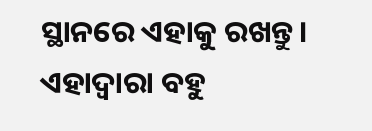ସ୍ଥାନରେ ଏହାକୁ ରଖନ୍ତୁ। ଏହାଦ୍ୱାରା ବହୁ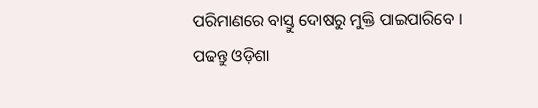ପରିମାଣରେ ବାସ୍ତୁ ଦୋଷରୁ ମୁକ୍ତି ପାଇପାରିବେ ।
ପଢନ୍ତୁ ଓଡ଼ିଶା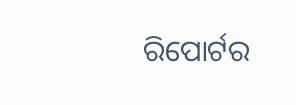ରିପୋର୍ଟର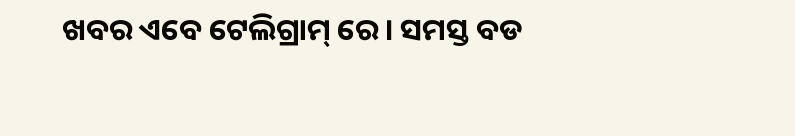ଖବର ଏବେ ଟେଲିଗ୍ରାମ୍ ରେ। ସମସ୍ତ ବଡ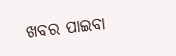ଖବର ପାଇବା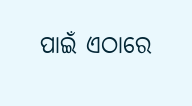ପାଇଁ ଏଠାରେ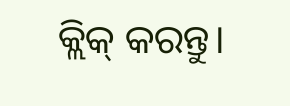କ୍ଲିକ୍ କରନ୍ତୁ।